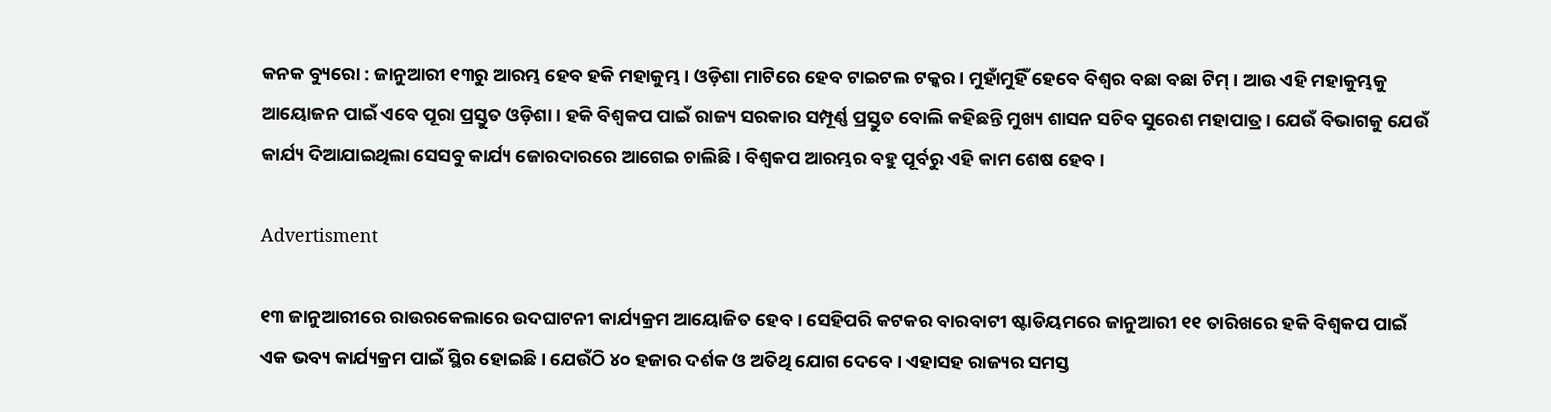କନକ ବ୍ୟୁରୋ : ଜାନୁଆରୀ ୧୩ରୁ ଆରମ୍ଭ ହେବ ହକି ମହାକୁମ୍ଭ । ଓଡ଼ିଶା ମାଟିରେ ହେବ ଟାଇଟଲ ଟକ୍କର । ମୁହାଁମୁହିଁ ହେବେ ବିଶ୍ୱର ବଛା ବଛା ଟିମ୍ । ଆଉ ଏହି ମହାକୁମ୍ଭକୁ ଆୟୋଜନ ପାଇଁ ଏବେ ପୂରା ପ୍ରସ୍ତୁତ ଓଡ଼ିଶା । ହକି ବିଶ୍ୱକପ ପାଇଁ ରାଜ୍ୟ ସରକାର ସମ୍ପୂର୍ଣ୍ଣ ପ୍ରସ୍ତୁତ ବୋଲି କହିଛନ୍ତି ମୁଖ୍ୟ ଶାସନ ସଚିବ ସୁରେଶ ମହାପାତ୍ର । ଯେଉଁ ବିଭାଗକୁ ଯେଉଁ କାର୍ଯ୍ୟ ଦିଆଯାଇଥିଲା ସେସବୁ କାର୍ଯ୍ୟ ଜୋରଦାରରେ ଆଗେଇ ଚାଲିଛି । ବିଶ୍ୱକପ ଆରମ୍ଭର ବହୁ ପୂର୍ବରୁ ଏହି କାମ ଶେଷ ହେବ ।

Advertisment

୧୩ ଜାନୁଆରୀରେ ରାଉରକେଲାରେ ଉଦଘାଟନୀ କାର୍ଯ୍ୟକ୍ରମ ଆୟୋଜିତ ହେବ । ସେହିପରି କଟକର ବାରବାଟୀ ଷ୍ଟାଡିୟମରେ ଜାନୁଆରୀ ୧୧ ତାରିଖରେ ହକି ବିଶ୍ୱକପ ପାଇଁ ଏକ ଭବ୍ୟ କାର୍ଯ୍ୟକ୍ରମ ପାଇଁ ସ୍ଥିର ହୋଇଛି । ଯେଉଁଠି ୪୦ ହଜାର ଦର୍ଶକ ଓ ଅତିଥି ଯୋଗ ଦେବେ । ଏହାସହ ରାଜ୍ୟର ସମସ୍ତ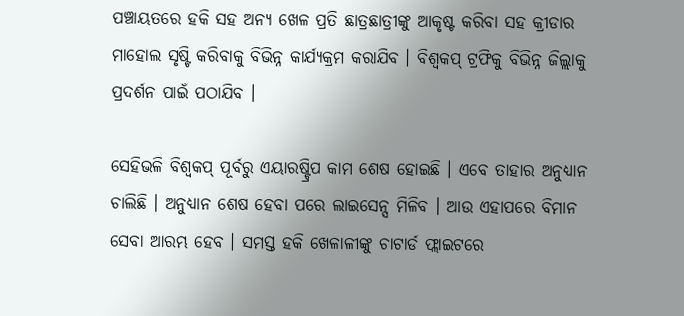ପଞ୍ଚାୟତରେ ହକି ସହ ଅନ୍ୟ ଖେଳ ପ୍ରତି ଛାତ୍ରଛାତ୍ରୀଙ୍କୁ ଆକୃଷ୍ଟ କରିବା ସହ କ୍ରୀଡାର ମାହୋଲ ସୃଷ୍ଟି କରିବାକୁ ବିଭିନ୍ନ କାର୍ଯ୍ୟକ୍ରମ କରାଯିବ । ବିଶ୍ୱକପ୍ ଟ୍ରଫିକୁ ବିଭିନ୍ନ ଜିଲ୍ଲାକୁ ପ୍ରଦର୍ଶନ ପାଇଁ ପଠାଯିବ ।

ସେହିଭଳି ବିଶ୍ୱକପ୍ ପୂର୍ବରୁ ଏୟାରଷ୍ଟ୍ରିପ କାମ ଶେଷ ହୋଇଛି । ଏବେ ତାହାର ଅନୁଧ୍ୟାନ ଚାଲିଛି । ଅନୁଧ୍ୟାନ ଶେଷ ହେବା ପରେ ଲାଇସେନ୍ସ ମିଳିବ । ଆଉ ଏହାପରେ ବିମାନ ସେବା ଆରମ୍ଭ ହେବ । ସମସ୍ତ ହକି ଖେଳାଳୀଙ୍କୁ ଚାଟାର୍ଡ ଫ୍ଲାଇଟରେ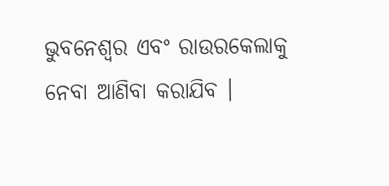ଭୁବନେଶ୍ୱର ଏବଂ ରାଉରକେଲାକୁ ନେବା ଆଣିବା କରାଯିବ ।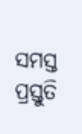ସମସ୍ତ ପ୍ରସ୍ତୁତି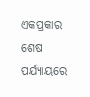ଏକପ୍ରକାର ଶେଷ ପର୍ଯ୍ୟାୟରେ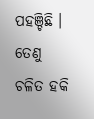ପହଞ୍ଚିଛି । ତେଣୁ ଚଳିତ ହକି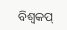ବିଶ୍ୱକପ୍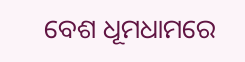ବେଶ ଧୂମଧାମରେ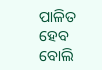ପାଳିତ ହେବ ବୋଲି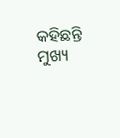କହିଛନ୍ତି ମୁଖ୍ୟ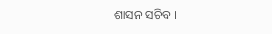ଶାସନ ସଚିବ ।